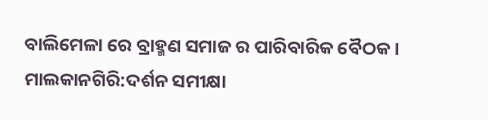ବାଲିମେଳା ରେ ବ୍ରାହ୍ମଣ ସମାଜ ର ପାରିବାରିକ ବୈଠକ ।
ମାଲକାନଗିରି:ଦର୍ଶନ ସମୀକ୍ଷା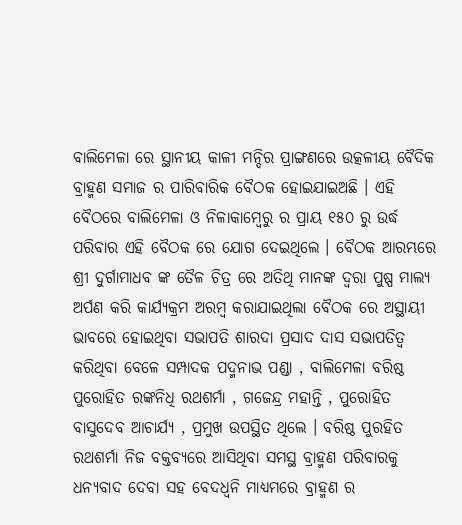ବାଲିମେଳା ରେ ସ୍ଥାନୀୟ କାଳୀ ମନ୍ଦିର ପ୍ରାଙ୍ଗଣରେ ଉତ୍କଳୀୟ ବୈଦିକ ବ୍ରାହ୍ମଣ ସମାଜ ର ପାରିବାରିକ ବୈଠକ ହୋଇଯାଇଅଛି । ଏହି ବୈଠରେ ବାଲିମେଳା ଓ ନିଳାକାମ୍ବେରୁ ର ପ୍ରାୟ ୧୫୦ ରୁ ଉର୍ଦ୍ଧ ପରିବାର ଏହି ବୈଠକ ରେ ଯୋଗ ଦେଇଥିଲେ । ବୈଠକ ଆରମ୍ଭରେ ଶ୍ରୀ ଦୁର୍ଗାମାଧବ ଙ୍କ ତୈଳ ଚିତ୍ର ରେ ଅତିଥି ମାନଙ୍କ ଦ୍ୱରା ପୁଷ୍ପ ମାଲ୍ୟ ଅର୍ପଣ କରି କାର୍ଯ୍ୟକ୍ରମ ଅରମ୍ବ କରାଯାଇଥିଲା ବୈଠକ ରେ ଅସ୍ଥାୟୀ ଭାବରେ ହୋଇଥିବା ସଭାପତି ଶାରଦା ପ୍ରସାଦ ଦାସ ସଭାପତିତ୍ୱ କରିଥିବା ବେଳେ ସମ୍ପାଦକ ପଦ୍ମନାଭ ପଣ୍ଡା , ବାଲିମେଳା ବରିଷ୍ଠ ପୁରୋହିତ ରଙ୍କନିଧି ରଥଶର୍ମା , ଗଜେନ୍ଦ୍ର ମହାନ୍ତି , ପୁରୋହିତ ବାସୁଦେବ ଆଚାର୍ଯ୍ୟ , ପ୍ରମୁଖ ଉପସ୍ଥିତ ଥିଲେ । ବରିଷ୍ଠ ପୁରହିତ ରଥଶର୍ମା ନିଜ ବକ୍ତବ୍ୟରେ ଆସିଥିବା ସମସ୍ଥ ବ୍ରାହ୍ମଣ ପରିବାରକୁ ଧନ୍ୟବାଦ ଦେବା ସହ ବେଦଧ୍ୱନି ମାଧ୍ୟମରେ ବ୍ରାହ୍ମଣ ର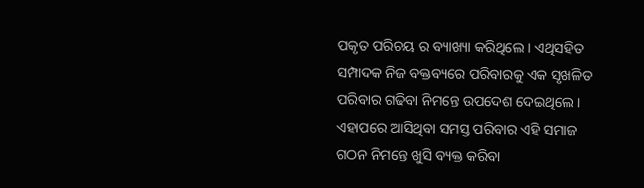ପକୃତ ପରିଚୟ ର ବ୍ୟାଖ୍ୟା କରିଥିଲେ । ଏଥିସହିତ ସମ୍ପାଦକ ନିଜ ବକ୍ତବ୍ୟରେ ପରିବାରକୁ ଏକ ସୃଖଳିତ ପରିବାର ଗଢିବା ନିମନ୍ତେ ଉପଦେଶ ଦେଇଥିଲେ । ଏହାପରେ ଆସିଥିବା ସମସ୍ତ ପରିବାର ଏହି ସମାଜ ଗଠନ ନିମନ୍ତେ ଖୁସି ବ୍ୟକ୍ତ କରିବା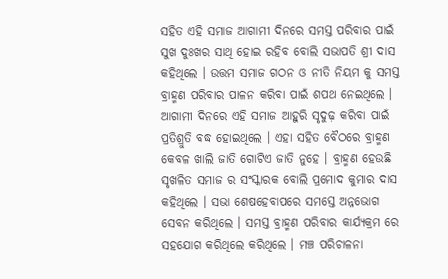ସହିତ ଏହି ସମାଜ ଆଗାମୀ ଦିନରେ ସମସ୍ତ ପରିବାର ପାଇଁ ସୁଖ ଦୁଃଖର ସାଥି ହୋଇ ରହିବ ବୋଲି ସଭାପତି ଶ୍ରୀ ଦାସ କହିଥିଲେ । ଉତ୍ତମ ସମାଜ ଗଠନ ଓ ନୀତି ନିୟମ କୁ ସମସ୍ତ ବ୍ରାହ୍ମଣ ପରିବାର ପାଳନ କରିବା ପାଇଁ ଶପଥ ନେଇଥିଲେ । ଆଗାମୀ ଦିନରେ ଏହି ସମାଜ ଆହୁରି ସୃଦୁଢ଼ କରିବା ପାଇଁ ପ୍ରତିଶ୍ରୁତି ବଦ୍ଧ ହୋଇଥିଲେ । ଏହା ସହିତ ବୈଠରେ ବ୍ରାହ୍ମଣ କେବଳ ଖାଲି ଜାତି ଗୋଟିଏ ଜାତି ନୁହେ । ବ୍ରାହ୍ମଣ ହେଉଛି ସୃଖଳିତ ସମାଜ ର ସଂସ୍କାରକ ବୋଲି ପ୍ରମୋଦ କୁମାର ଦାସ କହିଥିଲେ । ସଭା ଶେଷହେବାପରେ ସମସ୍ତେ ଅନ୍ନଭୋଗ ସେବନ କରିଥିଲେ । ସମସ୍ତ ବ୍ରାହ୍ମଣ ପରିବାର କାର୍ଯ୍ୟକ୍ରମ ରେ ସହଯୋଗ କରିଥିଲେ କରିଥିଲେ । ମଞ୍ଚ ପରିଚାଳନା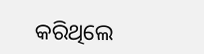କରିଥିଲେ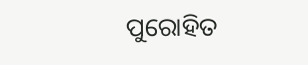ପୁରୋହିତ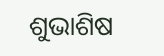ଶୁଭାଶିଷ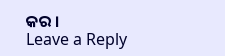କର ।
Leave a Reply